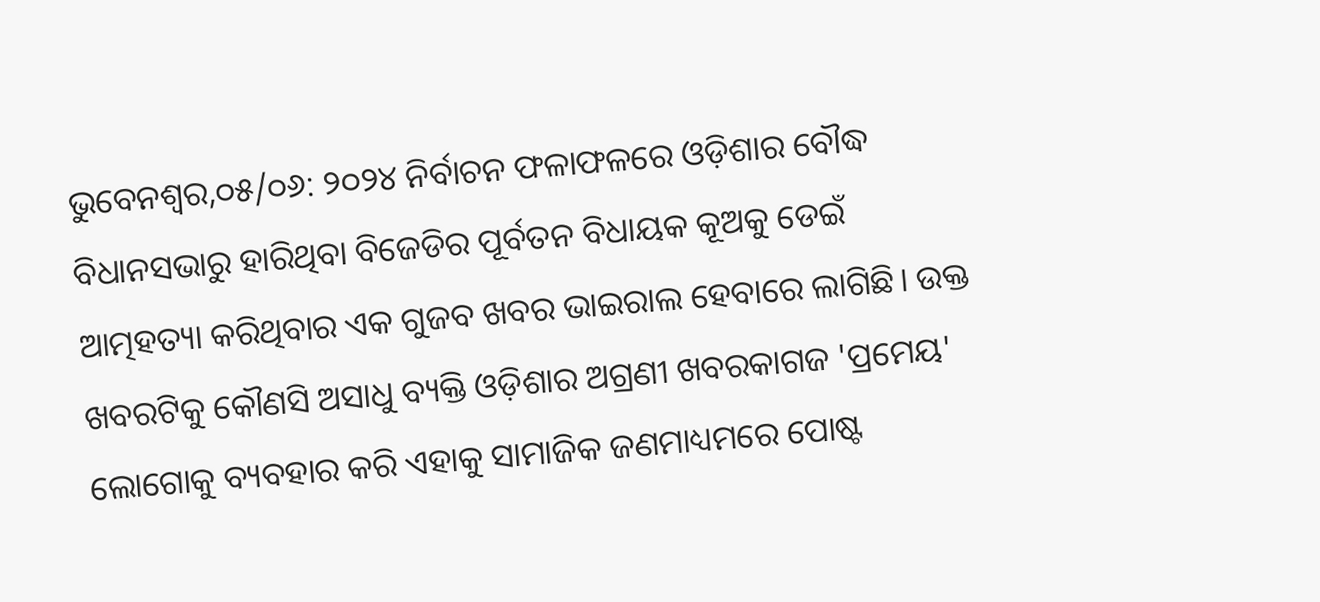ଭୁବେନଶ୍ବର,୦୫/୦୬: ୨୦୨୪ ନିର୍ବାଚନ ଫଳାଫଳରେ ଓଡ଼ିଶାର ବୌଦ୍ଧ ବିଧାନସଭାରୁ ହାରିଥିବା ବିଜେଡିର ପୂର୍ବତନ ବିଧାୟକ କୂଅକୁ ଡେଇଁ ଆତ୍ମହତ୍ୟା କରିଥିବାର ଏକ ଗୁଜବ ଖବର ଭାଇରାଲ ହେବାରେ ଲାଗିଛି। ଉକ୍ତ ଖବରଟିକୁ କୌଣସି ଅସାଧୁ ବ୍ୟକ୍ତି ଓଡ଼ିଶାର ଅଗ୍ରଣୀ ଖବରକାଗଜ 'ପ୍ରମେୟ' ଲୋଗୋକୁ ବ୍ୟବହାର କରି ଏହାକୁ ସାମାଜିକ ଜଣମାଧ୍ୟମରେ ପୋଷ୍ଟ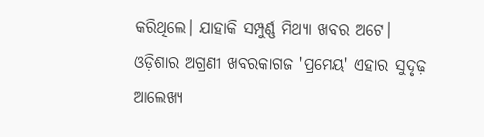କରିଥିଲେ। ଯାହାକି ସମ୍ପୁର୍ଣ୍ଣ ମିଥ୍ୟା ଖବର ଅଟେ।
ଓଡ଼ିଶାର ଅଗ୍ରଣୀ ଖବରକାଗଜ 'ପ୍ରମେୟ' ଏହାର ସୁଦୃଢ଼ ଆଲେଖ୍ୟ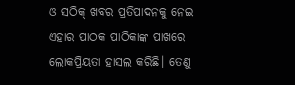ଓ ସଠିକ୍ ଖବର ପ୍ରତିପାଦନକୁ ନେଇ ଏହାର ପାଠକ ପାଠିକାଙ୍କ ପାଖରେ ଲୋକପ୍ରିୟତା ହାସଲ କରିଛି। ତେଣୁ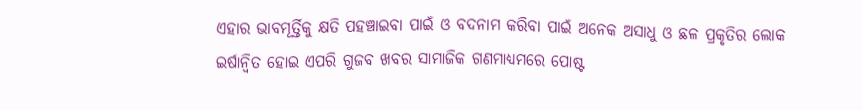ଏହାର ଭାବମୂର୍ତ୍ତିକୁ କ୍ଷତି ପହଞ୍ଚାଇବା ପାଇଁ ଓ ବଦନାମ କରିବା ପାଇଁ ଅନେକ ଅସାଧୁ ଓ ଛଳ ପ୍ରକୃତିର ଲୋକ ଇର୍ଷାନ୍ବିତ ହୋଇ ଏପରି ଗୁଜବ ଖବର ସାମାଜିକ ଗଣମାଧ୍ୟମରେ ପୋଷ୍ଟ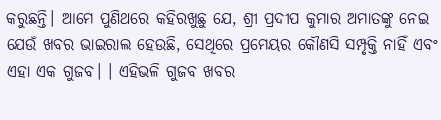କରୁଛନ୍ତି। ଆମେ ପୁଣିଥରେ କହିରଖୁଛୁ ଯେ, ଶ୍ରୀ ପ୍ରଦୀପ କୁମାର ଅମାତଙ୍କୁ ନେଇ ଯେଉଁ ଖବର ଭାଇରାଲ ହେଉଛି, ସେଥିରେ ପ୍ରମେୟର କୌଣସି ସମ୍ପୃକ୍ତି ନାହିଁ ଏବଂ ଏହା ଏକ ଗୁଜବ। । ଏହିଭଳି ଗୁଜବ ଖବର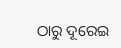ଠାରୁ ଦୂରେଇ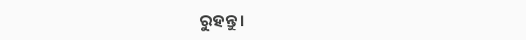ରୁହନ୍ତୁ।